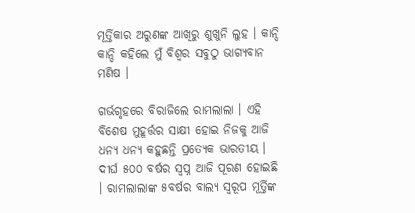ମୂର୍ତ୍ତିକାର ଅରୁଣଙ୍କ ଆଖିରୁ ଶୁଖୁନି ଲୁହ । କାନ୍ଦି କାନ୍ଦି କହିଲେ ମୁଁ ବିଶ୍ୱର ସବୁଠୁ ଭାଗ୍ୟବାନ ମଣିଷ ।

ଗର୍ଭଗୃହରେ ବିରାଜିଲେ ରାମଲାଲା । ଏହି ବିଶେଷ ମୁହୂର୍ତ୍ତର ସାକ୍ଷୀ ହୋଇ ନିଜକୁ ଆଜି ଧନ୍ୟ ଧନ୍ୟ କହୁଛନ୍ତି ପ୍ରତ୍ୟେକ ଭାରତୀୟ । ଦୀର୍ଘ ୫୦୦ ବର୍ଷର ସ୍ବପ୍ନ ଆଜି ପୂରଣ ହୋଇଛି । ରାମଲାଲାଙ୍କ ୫ବର୍ଷର ବାଲ୍ୟ ସ୍ବରୂପ ମୂର୍ତ୍ତିଙ୍କ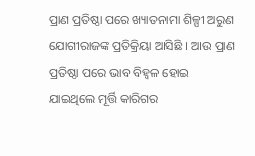ପ୍ରାଣ ପ୍ରତିଷ୍ଠା ପରେ ଖ୍ୟାତନାମା ଶିଳ୍ପୀ ଅରୁଣ ଯୋଗୀରାଜଙ୍କ ପ୍ରତିକ୍ରିୟା ଆସିଛି । ଆଉ ପ୍ରାଣ ପ୍ରତିଷ୍ଠା ପରେ ଭାବ ବିହ୍ୱଳ ହୋଇ ଯାଇଥିଲେ ମୂର୍ତ୍ତି କାରିଗର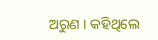ଅରୁଣ । କହିଥିଲେ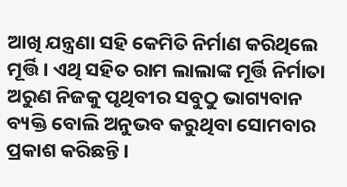ଆଖି ଯନ୍ତ୍ରଣା ସହି କେମିତି ନିର୍ମାଣ କରିଥିଲେ ମୂର୍ତ୍ତି । ଏଥି ସହିତ ରାମ ଲାଲାଙ୍କ ମୂର୍ତ୍ତି ନିର୍ମାତା ଅରୁଣ ନିଜକୁ ପୃଥିବୀର ସବୁଠୁ ଭାଗ୍ୟବାନ ବ୍ୟକ୍ତି ବୋଲି ଅନୁଭବ କରୁଥିବା ସୋମବାର ପ୍ରକାଶ କରିଛନ୍ତି ।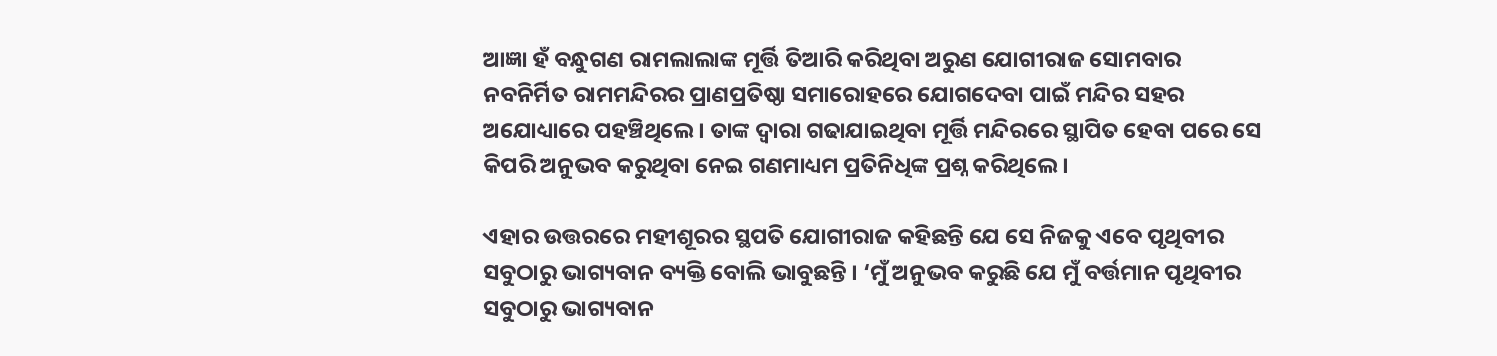ଆଜ୍ଞା ହଁ ବନ୍ଧୁଗଣ ରାମଲାଲାଙ୍କ ମୂର୍ତ୍ତି ତିଆରି କରିଥିବା ଅରୁଣ ଯୋଗୀରାଜ ସୋମବାର ନବନିର୍ମିତ ରାମମନ୍ଦିରର ପ୍ରାଣପ୍ରତିଷ୍ଠା ସମାରୋହରେ ଯୋଗଦେବା ପାଇଁ ମନ୍ଦିର ସହର ଅଯୋଧ୍ୟାରେ ପହଞ୍ଚିଥିଲେ । ତାଙ୍କ ଦ୍ବାରା ଗଢାଯାଇଥିବା ମୂର୍ତ୍ତି ମନ୍ଦିରରେ ସ୍ଥାପିତ ହେବା ପରେ ସେ କିପରି ଅନୁଭବ କରୁଥିବା ନେଇ ଗଣମାଧ୍ୟମ ପ୍ରତିନିଧିଙ୍କ ପ୍ରଶ୍ନ କରିଥିଲେ ।

ଏହାର ଉତ୍ତରରେ ମହୀଶୂରର ସ୍ଥପତି ଯୋଗୀରାଜ କହିଛନ୍ତି ଯେ ସେ ନିଜକୁ ଏବେ ପୃଥିବୀର ସବୁଠାରୁ ଭାଗ୍ୟବାନ ବ୍ୟକ୍ତି ବୋଲି ଭାବୁଛନ୍ତି । ‘ମୁଁ ଅନୁଭବ କରୁଛି ଯେ ମୁଁ ବର୍ତ୍ତମାନ ପୃଥିବୀର ସବୁଠାରୁ ଭାଗ୍ୟବାନ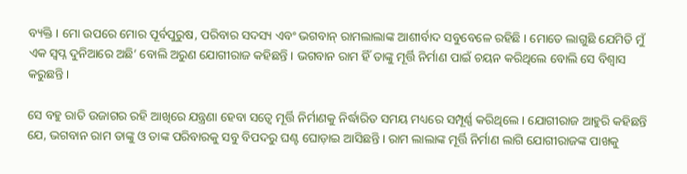ବ୍ୟକ୍ତି । ମୋ ଉପରେ ମୋର ପୂର୍ବପୁରୁଷ, ପରିବାର ସଦସ୍ୟ ଏବଂ ଭଗବାନ୍ ରାମଲାଲାଙ୍କ ଆଶୀର୍ବାଦ ସବୁବେଳେ ରହିଛି । ମୋତେ ଲାଗୁଛି ଯେମିତି ମୁଁ ଏକ ସ୍ୱପ୍ନ ଦୁନିଆରେ ଅଛି’ ବୋଲି ଅରୁଣ ଯୋଗୀରାଜ କହିଛନ୍ତି । ଭଗବାନ ରାମ ହିଁ ତାଙ୍କୁ ମୂର୍ତ୍ତି ନିର୍ମାଣ ପାଇଁ ଚୟନ କରିଥିଲେ ବୋଲି ସେ ବିଶ୍ୱାସ କରୁଛନ୍ତି ।

ସେ ବହୁ ରାତି ଉଜାଗର ରହି ଆଖିରେ ଯନ୍ତ୍ରଣା ହେବା ସତ୍ବେ ମୂର୍ତ୍ତି ନିର୍ମାଣକୁ ନିର୍ଦ୍ଧାରିତ ସମୟ ମଧ୍ୟରେ ସମ୍ପୂର୍ଣ୍ଣ କରିଥିଲେ । ଯୋଗୀରାଜ ଆହୁରି କହିଛନ୍ତି ଯେ, ଭଗବାନ ରାମ ତାଙ୍କୁ ଓ ତାଙ୍କ ପରିବାରକୁ ସବୁ ବିପଦରୁ ଘଣ୍ଟ ଘୋଡ଼ାଇ ଆସିଛନ୍ତି । ରାମ ଲାଲାଙ୍କ ମୂର୍ତ୍ତି ନିର୍ମାଣ ଲାଗି ଯୋଗୀରାଜଙ୍କ ପାଖକୁ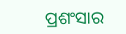ପ୍ରଶଂସାର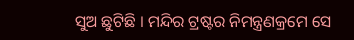ସୁଅ ଛୁଟିଛି । ମନ୍ଦିର ଟ୍ରଷ୍ଟର ନିମନ୍ତ୍ରଣକ୍ରମେ ସେ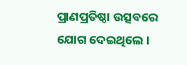ପ୍ରାଣପ୍ରତିଷ୍ଠା ଉତ୍ସବରେ ଯୋଗ ଦେଇଥିଲେ ।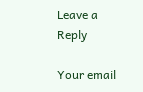Leave a Reply

Your email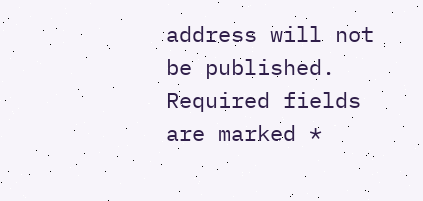address will not be published. Required fields are marked *